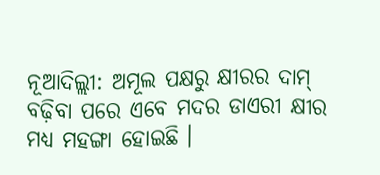ନୂଆଦିଲ୍ଲୀ: ଅମୂଲ ପକ୍ଷରୁ କ୍ଷୀରର ଦାମ୍ ବଢ଼ିବା ପରେ ଏବେ ମଦର ଡାଏରୀ କ୍ଷୀର ମଧ୍ୟ ମହଙ୍ଗା ହୋଇଛି ।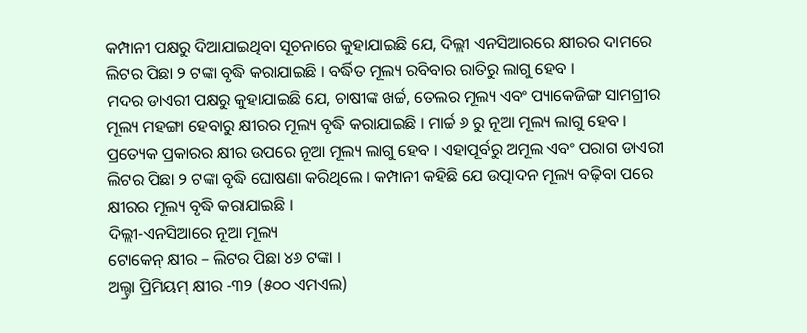କମ୍ପାନୀ ପକ୍ଷରୁ ଦିଆଯାଇଥିବା ସୂଚନାରେ କୁହାଯାଇଛି ଯେ, ଦିଲ୍ଲୀ ଏନସିଆରରେ କ୍ଷୀରର ଦାମରେ ଲିଟର ପିଛା ୨ ଟଙ୍କା ବୃଦ୍ଧି କରାଯାଇଛି । ବର୍ଦ୍ଧିତ ମୂଲ୍ୟ ରବିବାର ରାତିରୁ ଲାଗୁ ହେବ ।
ମଦର ଡାଏରୀ ପକ୍ଷରୁ କୁହାଯାଇଛି ଯେ, ଚାଷୀଙ୍କ ଖର୍ଚ୍ଚ, ତେଲର ମୂଲ୍ୟ ଏବଂ ପ୍ୟାକେଜିଙ୍ଗ ସାମଗ୍ରୀର ମୂଲ୍ୟ ମହଙ୍ଗା ହେବାରୁ କ୍ଷୀରର ମୂଲ୍ୟ ବୃଦ୍ଧି କରାଯାଇଛି । ମାର୍ଚ୍ଚ ୬ ରୁ ନୂଆ ମୂଲ୍ୟ ଲାଗୁ ହେବ । ପ୍ରତ୍ୟେକ ପ୍ରକାରର କ୍ଷୀର ଉପରେ ନୂଆ ମୂଲ୍ୟ ଲାଗୁ ହେବ । ଏହାପୂର୍ବରୁ ଅମୂଲ ଏବଂ ପରାଗ ଡାଏରୀ ଲିଟର ପିଛା ୨ ଟଙ୍କା ବୃଦ୍ଧି ଘୋଷଣା କରିଥିଲେ । କମ୍ପାନୀ କହିଛି ଯେ ଉତ୍ପାଦନ ମୂଲ୍ୟ ବଢ଼ିବା ପରେ କ୍ଷୀରର ମୂଲ୍ୟ ବୃଦ୍ଧି କରାଯାଇଛି ।
ଦିଲ୍ଲୀ-ଏନସିଆରେ ନୂଆ ମୂଲ୍ୟ
ଟୋକେନ୍ କ୍ଷୀର – ଲିଟର ପିଛା ୪୬ ଟଙ୍କା ।
ଅଲ୍ଟ୍ରା ପ୍ରିମିୟମ୍ କ୍ଷୀର -୩୨ (୫୦୦ ଏମଏଲ)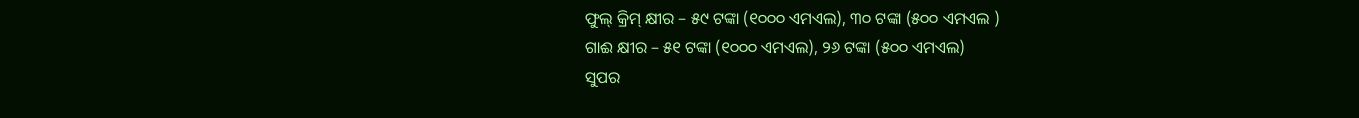ଫୁଲ୍ କ୍ରିମ୍ କ୍ଷୀର – ୫୯ ଟଙ୍କା (୧୦୦୦ ଏମଏଲ), ୩୦ ଟଙ୍କା (୫୦୦ ଏମଏଲ )
ଗାଈ କ୍ଷୀର – ୫୧ ଟଙ୍କା (୧୦୦୦ ଏମଏଲ), ୨୬ ଟଙ୍କା (୫୦୦ ଏମଏଲ)
ସୁପର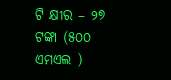ଟି କ୍ଷୀର – ୨୭ ଟଙ୍କା (୫୦୦ ଏମଏଲ )